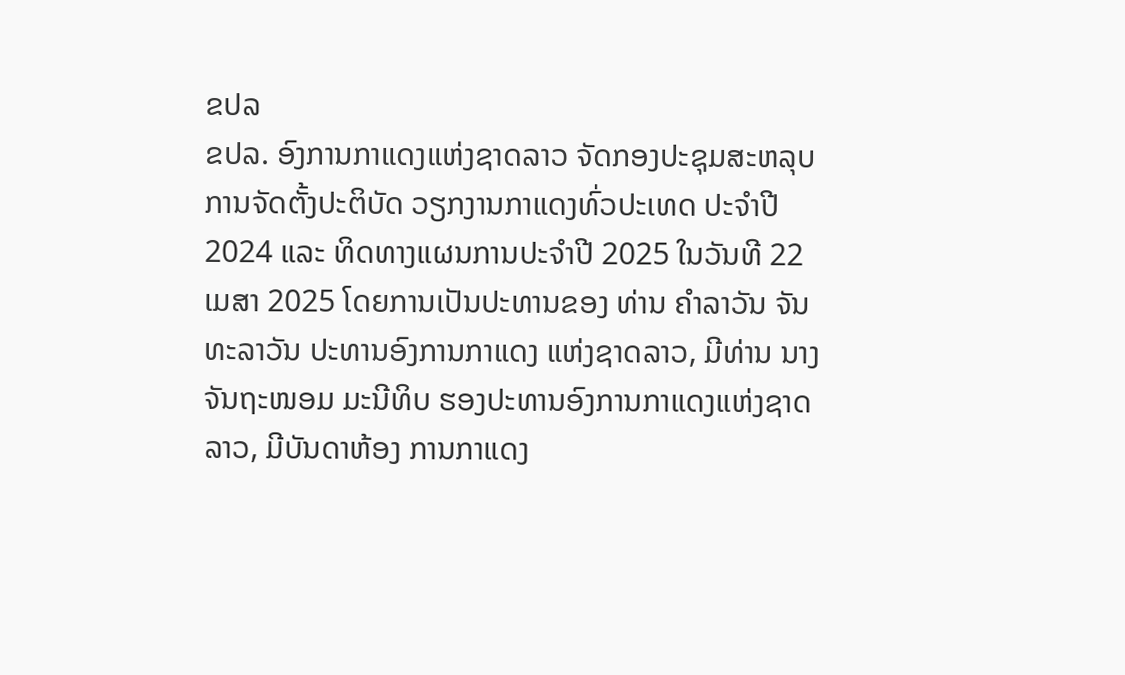ຂປລ
ຂປລ. ອົງການກາແດງແຫ່ງຊາດລາວ ຈັດກອງປະຊຸມສະຫລຸບການຈັດຕັ້ງປະຕິບັດ ວຽກງານກາແດງທົ່ວປະເທດ ປະຈຳປີ 2024 ແລະ ທິດທາງແຜນການປະຈໍາປີ 2025 ໃນວັນທີ 22 ເມສາ 2025 ໂດຍການເປັນປະທານຂອງ ທ່ານ ຄໍາລາວັນ ຈັນທະລາວັນ ປະທານອົງການກາແດງ ແຫ່ງຊາດລາວ, ມີທ່ານ ນາງ ຈັນຖະໜອມ ມະນີທິບ ຮອງປະທານອົງການກາແດງແຫ່ງຊາດລາວ, ມີບັນດາຫ້ອງ ການກາແດງ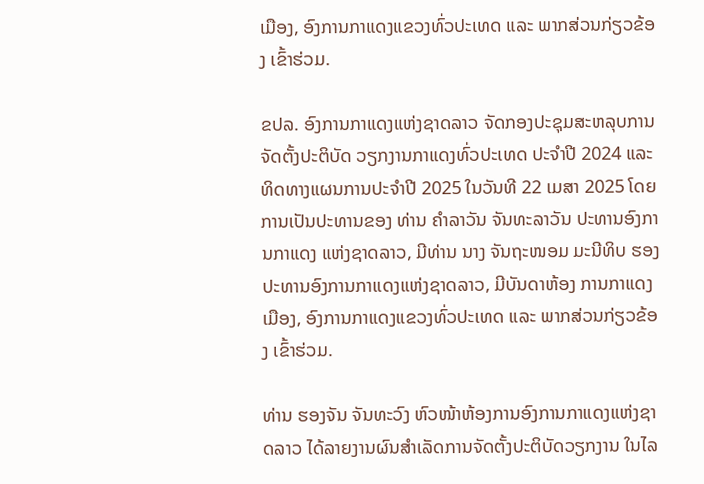ເມືອງ, ອົງການກາແດງແຂວງທົ່ວປະເທດ ແລະ ພາກສ່ວນກ່ຽວຂ້ອງ ເຂົ້າຮ່ວມ.

ຂປລ. ອົງການກາແດງແຫ່ງຊາດລາວ ຈັດກອງປະຊຸມສະຫລຸບການຈັດຕັ້ງປະຕິບັດ ວຽກງານກາແດງທົ່ວປະເທດ ປະຈຳປີ 2024 ແລະ ທິດທາງແຜນການປະຈໍາປີ 2025 ໃນວັນທີ 22 ເມສາ 2025 ໂດຍການເປັນປະທານຂອງ ທ່ານ ຄໍາລາວັນ ຈັນທະລາວັນ ປະທານອົງການກາແດງ ແຫ່ງຊາດລາວ, ມີທ່ານ ນາງ ຈັນຖະໜອມ ມະນີທິບ ຮອງປະທານອົງການກາແດງແຫ່ງຊາດລາວ, ມີບັນດາຫ້ອງ ການກາແດງເມືອງ, ອົງການກາແດງແຂວງທົ່ວປະເທດ ແລະ ພາກສ່ວນກ່ຽວຂ້ອງ ເຂົ້າຮ່ວມ.

ທ່ານ ຮອງຈັນ ຈັນທະວົງ ຫົວໜ້າຫ້ອງການອົງການກາແດງແຫ່ງຊາດລາວ ໄດ້ລາຍງານຜົນສໍາເລັດການຈັດຕັ້ງປະຕິບັດວຽກງານ ໃນໄລ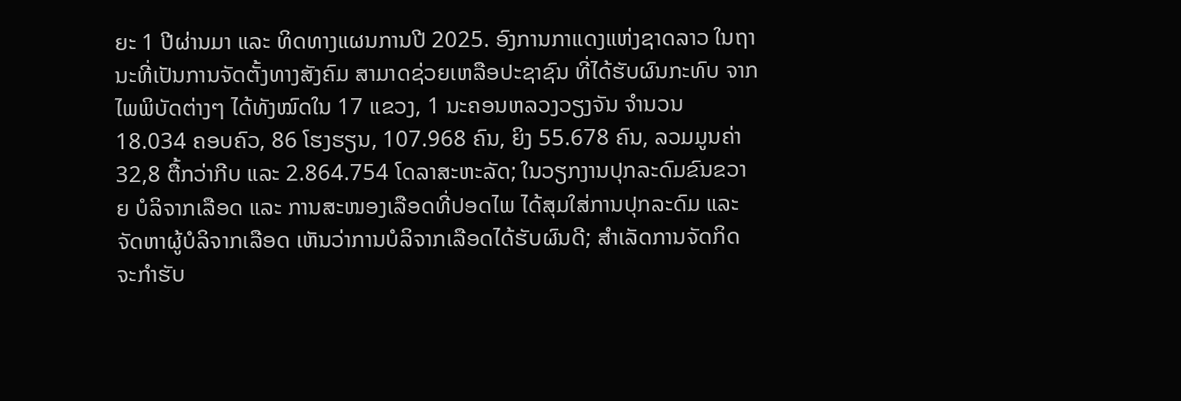ຍະ 1 ປີຜ່ານມາ ແລະ ທິດທາງແຜນການປີ 2025. ອົງການກາແດງແຫ່ງຊາດລາວ ໃນຖານະທີ່ເປັນການຈັດຕັ້ງທາງສັງຄົມ ສາມາດຊ່ວຍເຫລືອປະຊາຊົນ ທີ່ໄດ້ຮັບຜົນກະທົບ ຈາກໄພພິບັດຕ່າງໆ ໄດ້ທັງໝົດໃນ 17 ແຂວງ, 1 ນະຄອນຫລວງວຽງຈັນ ຈໍານວນ 18.034 ຄອບຄົວ, 86 ໂຮງຮຽນ, 107.968 ຄົນ, ຍິງ 55.678 ຄົນ, ລວມມູນຄ່າ 32,8 ຕື້ກວ່າກີບ ແລະ 2.864.754 ໂດລາສະຫະລັດ; ໃນວຽກງານປຸກລະດົມຂົນຂວາຍ ບໍລິຈາກເລືອດ ແລະ ການສະໜອງເລືອດທີ່ປອດໄພ ໄດ້ສຸມໃສ່ການປຸກລະດົມ ແລະ ຈັດຫາຜູ້ບໍລິຈາກເລືອດ ເຫັນວ່າການບໍລິຈາກເລືອດໄດ້ຮັບຜົນດີ; ສໍາເລັດການຈັດກິດຈະກໍາຮັບ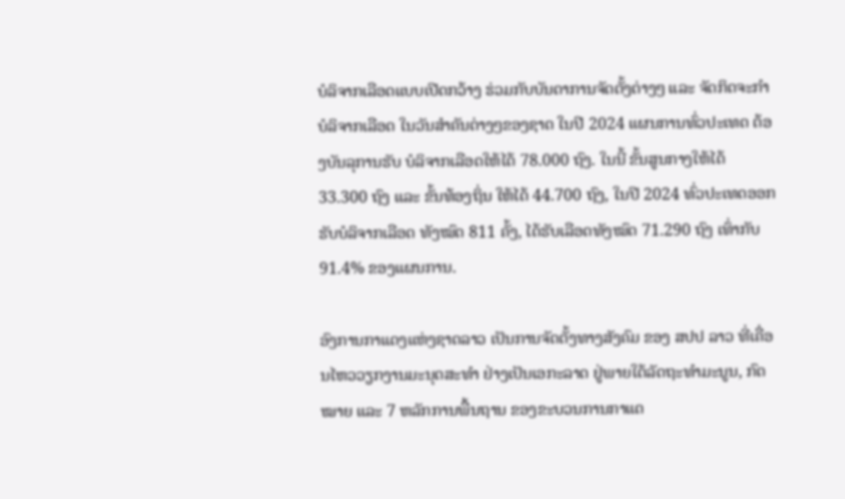ບໍລິຈາກເລືອດແບບເປີດກວ້າງ ຮ່ວມກັບບັນດາການຈັດຕັ້ງຕ່າງໆ ແລະ ຈັດກິດຈະກໍາບໍລິຈາກເລືອດ ໃນວັນສໍາຄັນຕ່າງໆຂອງຊາດ ໃນປີ 2024 ແຜນການທົ່ວປະເທດ ຕ້ອງບັນລຸການຮັບ ບໍລິຈາກເລືອດໃຫ້ໄດ້ 78.000 ຖົງ. ໃນນີ້ ຂັ້ນສູນກາງໃຫ້ໄດ້ 33.300 ຖົງ ແລະ ຂັ້ນທ້ອງຖິ່ນ ໃຫ້ໄດ້ 44.700 ຖົງ, ໃນປີ 2024 ທົ່ວປະເທດອອກຮັບບໍລິຈາກເລືອດ ທັງໝົດ 811 ຄັ້ງ, ໄດ້ຮັບເລືອດທັງໝົດ 71.290 ຖົງ ເທົ່າກັບ 91.4% ຂອງແຜນການ.

ອົງການກາແດງແຫ່ງຊາດລາວ ເປັນການຈັດຕັ້ງທາງສັງຄົມ ຂອງ ສປປ ລາວ ທີ່ເຄື່ອນໄຫວວຽກງານມະນຸດສະທຳ ຢ່າງເປັນເອກະລາດ ຢູ່ພາຍໃຕ້ລັດຖະທຳມະນູນ, ກົດໝາຍ ແລະ 7 ຫລັກການພື້ນຖານ ຂອງຂະບວນການກາແດ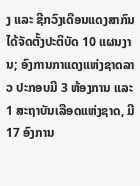ງ ແລະ ຊີກວົງເດືອນແດງສາກົນ ໄດ້ຈັດຕັ້ງປະຕິບັດ 10 ແຜນງານ; ອົງການກາແດງແຫ່ງຊາດລາວ ປະກອບມີ 3 ຫ້ອງການ ແລະ 1 ສະຖາບັນເລືອດແຫ່ງຊາດ, ມີ 17 ອົງການ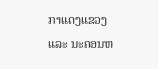ກາແດງແຂວງ ແລະ ນະຄອນຫ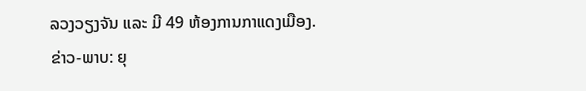ລວງວຽງຈັນ ແລະ ມີ 49 ຫ້ອງການກາແດງເມືອງ.
ຂ່າວ-ພາບ: ຍຸ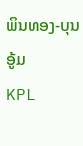ພິນທອງ-ບຸນອູ້ມ
KPL